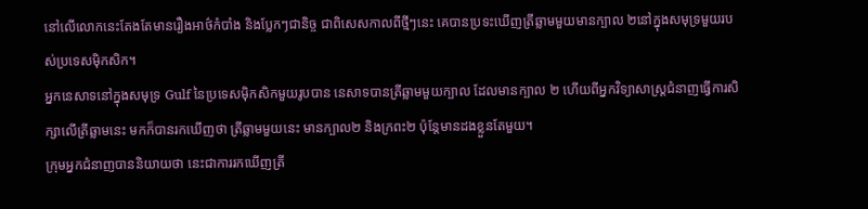នៅលើលោកនេះតែងតែមានរឿងអាថ៌កំបាំង និងប្លែកៗជានិច្ច ជាពិសេសកាលពីថ្មីៗនេះ គេបានប្រទះឃើញត្រីឆ្លាមមួយមានក្បាល ២នៅក្នុងសមុទ្រមួយរបស់ប្រទេសម៉ិកសិក។
អ្នកនេសាទនៅក្នុងសមុទ្រ Gulf នៃប្រទេសម៉ិកសិកមួយរូបបាន នេសាទបានត្រីឆ្លាមមួយក្បាល ដែលមានក្បាល ២ ហើយពីអ្នកវិទ្យាសាស្ត្រជំនាញធ្វើការសិក្សាលើត្រីឆ្លាមនេះ មកក៏បានរកឃើញថា ត្រីឆ្លាមមួយនេះ មានក្បាល២ និងក្រពះ២ ប៉ុន្តែមានដងខ្លួនតែមួយ។
ក្រុមអ្នកជំនាញបាននិយាយថា នេះជាការរកឃើញត្រី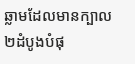ឆ្លាមដែលមានក្បាល២ដំបូងបំផុ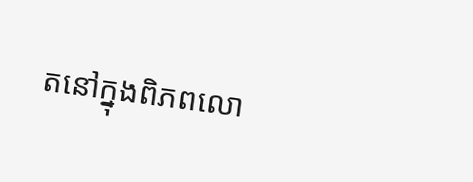តនៅក្នុងពិភពលោ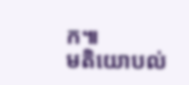ក៕
មតិយោបល់